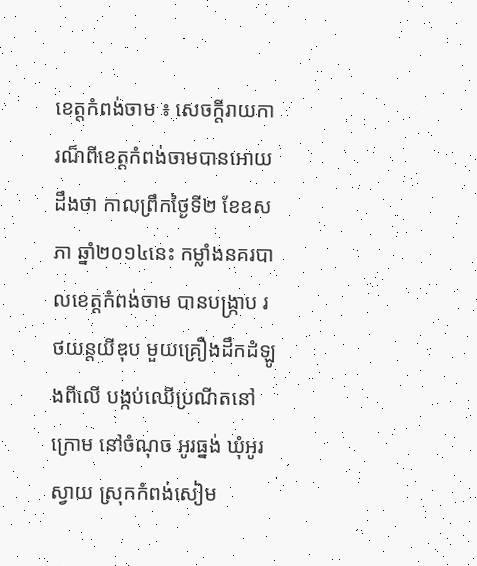ខេត្តកំពង់ចាម ៖ សេចក្តីរាយការណ៏ពីខេត្តកំពង់ចាមបានអោយដឹងថា កាលព្រឹកថ្ងៃទី២ ខែឧសភា ឆ្នាំ២០១៤នេះ កម្លាំងនគរបាលខេត្តកំពង់ចាម បានបង្ក្រាប រថយន្តយីឌុប មួយគ្រឿងដឹកដំឡូងពីលើ បង្កប់ឈើប្រណីតនៅក្រោម នៅចំណុច អូរធ្នង់ ឃុំអូរស្វាយ ស្រុកកំពង់សៀម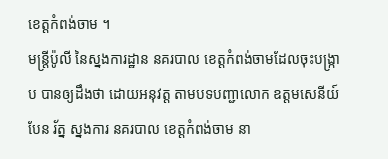ខេត្តកំពង់ចាម ។
មន្ត្រីប៉ូលី នៃស្នងការដ្ឋាន នគរបាល ខេត្តកំពង់ចាមដែលចុះបង្ក្រាប បានឲ្យដឹងថា ដោយអនុវត្ត តាមបទបញ្ជាលោក ឧត្តមសេនីយ៍ បែន រ័ត្ន ស្នងការ នគរបាល ខេត្តកំពង់ចាម នា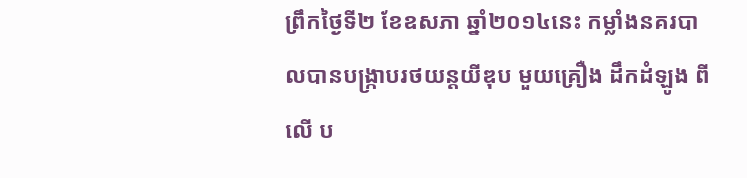ព្រឹកថ្ងៃទី២ ខែឧសភា ឆ្នាំ២០១៤នេះ កម្លាំងនគរបាលបានបង្ក្រាបរថយន្តយីឌុប មួយគ្រឿង ដឹកដំឡូង ពីលើ ប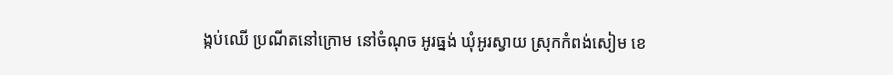ង្កប់ឈើ ប្រណីតនៅក្រោម នៅចំណុច អូរធ្នង់ ឃុំអូរស្វាយ ស្រុកកំពង់សៀម ខេ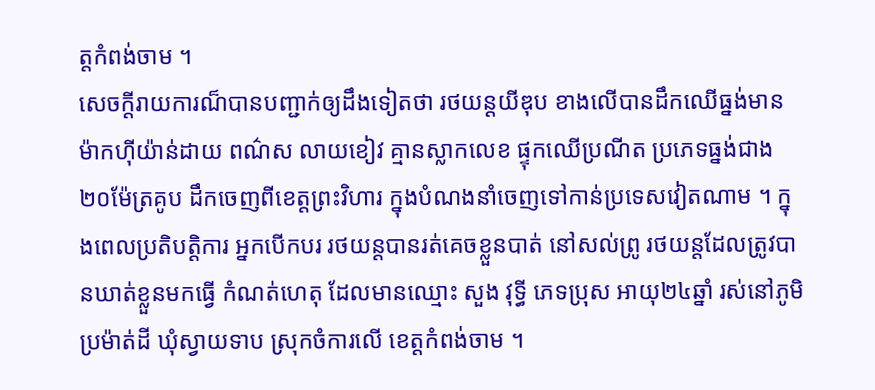ត្តកំពង់ចាម ។
សេចក្តីរាយការណ៏បានបញ្ជាក់ឲ្យដឹងទៀតថា រថយន្ដយីឌុប ខាងលើបានដឹកឈើធ្នង់មានម៉ាកហ៊ីយ៉ាន់ដាយ ពណ៌ស លាយខៀវ គ្មានស្លាកលេខ ផ្ទុកឈើប្រណីត ប្រភេទធ្នង់ជាង២០ម៉ែត្រគូប ដឹកចេញពីខេត្តព្រះវិហារ ក្នុងបំណងនាំចេញទៅកាន់ប្រទេសវៀតណាម ។ ក្នុងពេលប្រតិបត្ដិការ អ្នកបើកបរ រថយន្ដបានរត់គេចខ្លួនបាត់ នៅសល់ព្រូ រថយន្ដដែលត្រូវបានឃាត់ខ្លួនមកធ្វើ កំណត់ហេតុ ដែលមានឈ្មោះ សួង វុទ្ធី ភេទប្រុស អាយុ២៤ឆ្នាំ រស់នៅភូមិ ប្រម៉ាត់ដី ឃុំស្វាយទាប ស្រុកចំការលើ ខេត្ដកំពង់ចាម ។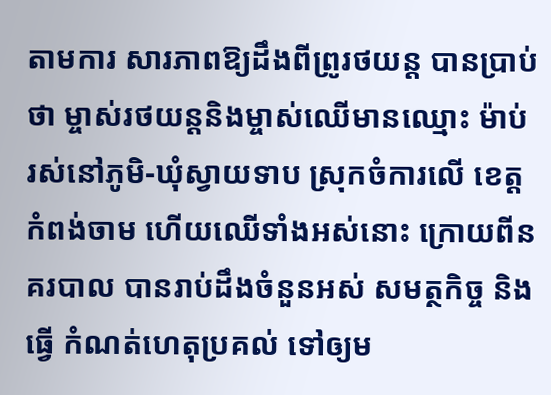តាមការ សារភាពឱ្យដឹងពីព្រូរថយន្ដ បានប្រាប់ថា ម្ចាស់រថយន្ដនិងម្ចាស់ឈើមានឈ្មោះ ម៉ាប់ រស់នៅភូមិ-ឃុំស្វាយទាប ស្រុកចំការលើ ខេត្ដកំពង់ចាម ហើយឈើទាំងអស់នោះ ក្រោយពីនគរបាល បានរាប់ដឹងចំនួនអស់ សមត្ថកិច្ច និងធ្វើ កំណត់ហេតុប្រគល់ ទៅឲ្យម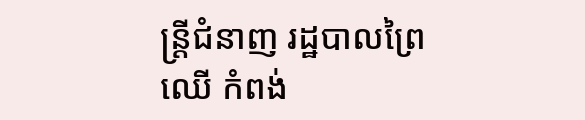ន្ត្រីជំនាញ រដ្ឋបាលព្រៃឈើ កំពង់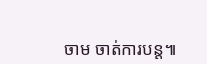ចាម ចាត់ការបន្ត៕